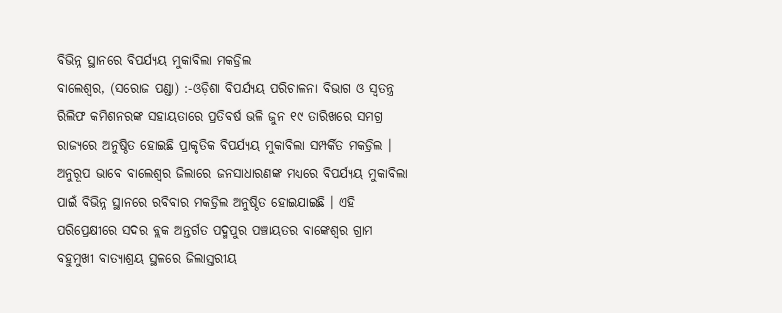ବିଭିନ୍ନ ସ୍ଥାନରେ ବିପର୍ଯ୍ୟୟ ମୁକାବିଲା ମକଡ୍ରିଲ
ବାଲେଶ୍ୱର, (ସରୋଜ ପଣ୍ଡା) :-ଓଡ଼ିଶା ବିପର୍ଯ୍ୟୟ ପରିଚାଳନା ବିଭାଗ ଓ ସ୍ୱତନ୍ତ୍ର ରିଲିଫ କମିଶନରଙ୍କ ସହାୟତାରେ ପ୍ରତିବର୍ଷ ଭଳି ଜୁନ ୧୯ ତାରିଖରେ ସମଗ୍ର ରାଜ୍ୟରେ ଅନୁଷ୍ଠିତ ହୋଇଛି ପ୍ରାକୃତିକ ବିପର୍ଯ୍ୟୟ ମୁକାବିଲା ସମ୍ପର୍କିତ ମକଡ୍ରିଲ । ଅନୁରୂପ ଭାବେ ବାଲେଶ୍ୱର ଜିଲାରେ ଜନସାଧାରଣଙ୍କ ମଧ୍ୟରେ ବିପର୍ଯ୍ୟୟ ମୁକାବିଲା ପାଇଁ ବିଭିନ୍ନ ସ୍ଥାନରେ ରବିବାର ମକଡ୍ରିଲ ଅନୁଷ୍ଠିତ ହୋଇଯାଇଛି । ଏହି ପରିପ୍ରେକ୍ଷୀରେ ସଦର ବ୍ଲକ ଅନ୍ତର୍ଗତ ପଦ୍ମପୁର ପଞ୍ଚାୟତର ବାଙ୍କେଶ୍ୱର ଗ୍ରାମ ବହୁମୁଖୀ ବାତ୍ୟାଶ୍ରୟ ସ୍ଥଳରେ ଜିଲାସ୍ତରୀୟ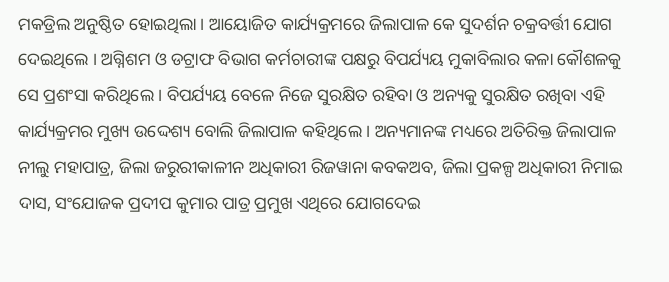ମକଡ୍ରିଲ ଅନୁଷ୍ଠିତ ହୋଇଥିଲା । ଆୟୋଜିତ କାର୍ଯ୍ୟକ୍ରମରେ ଜିଲାପାଳ କେ ସୁଦର୍ଶନ ଚକ୍ରବର୍ତ୍ତୀ ଯୋଗ ଦେଇଥିଲେ । ଅଗ୍ନିଶମ ଓ ଡଟ୍ରାଫ ବିଭାଗ କର୍ମଚାରୀଙ୍କ ପକ୍ଷରୁ ବିପର୍ଯ୍ୟୟ ମୁକାବିଲାର କଳା କୌଶଳକୁ ସେ ପ୍ରଶଂସା କରିଥିଲେ । ବିପର୍ଯ୍ୟୟ ବେଳେ ନିଜେ ସୁରକ୍ଷିତ ରହିବା ଓ ଅନ୍ୟକୁ ସୁରକ୍ଷିତ ରଖିବା ଏହି କାର୍ଯ୍ୟକ୍ରମର ମୁଖ୍ୟ ଉଦ୍ଦେଶ୍ୟ ବୋଲି ଜିଲାପାଳ କହିଥିଲେ । ଅନ୍ୟମାନଙ୍କ ମଧ୍ୟରେ ଅତିରିକ୍ତ ଜିଲାପାଳ ନୀଲୁ ମହାପାତ୍ର, ଜିଲା ଜରୁରୀକାଳୀନ ଅଧିକାରୀ ରିଜୱାନା କବକଅବ, ଜିଲା ପ୍ରକଳ୍ପ ଅଧିକାରୀ ନିମାଇ ଦାସ, ସଂଯୋଜକ ପ୍ରଦୀପ କୁମାର ପାତ୍ର ପ୍ରମୁଖ ଏଥିରେ ଯୋଗଦେଇ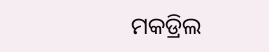ମକଡ୍ରିଲ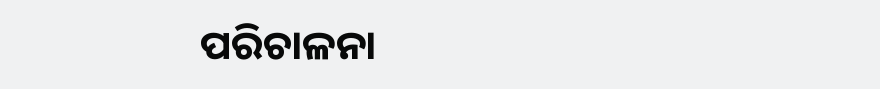ପରିଚାଳନା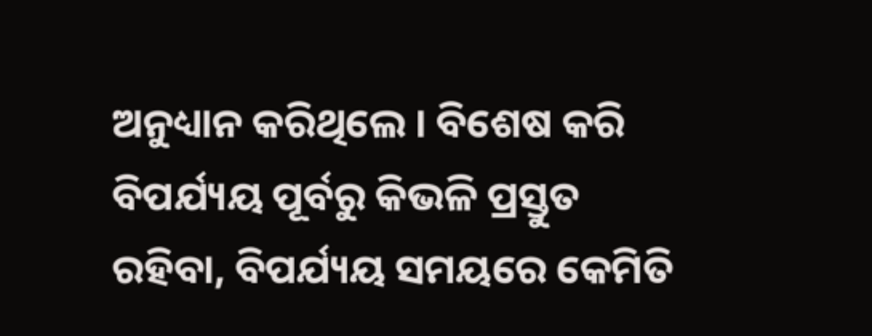ଅନୁଧ୍ୟାନ କରିଥିଲେ । ବିଶେଷ କରି ବିପର୍ଯ୍ୟୟ ପୂର୍ବରୁ କିଭଳି ପ୍ରସ୍ତୁତ ରହିବା, ବିପର୍ଯ୍ୟୟ ସମୟରେ କେମିତି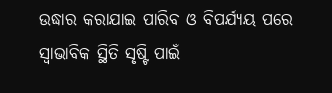ଉଦ୍ଧାର କରାଯାଇ ପାରିବ ଓ ବିପର୍ଯ୍ୟୟ ପରେ ସ୍ୱାଭାବିକ ସ୍ଥିତି ସୃଷ୍ଟି ପାଇଁ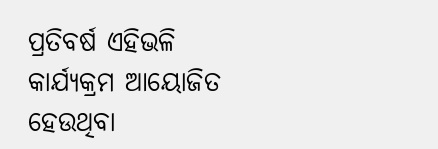ପ୍ରତିବର୍ଷ ଏହିଭଳି କାର୍ଯ୍ୟକ୍ରମ ଆୟୋଜିତ ହେଉଥିବା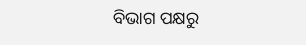ବିଭାଗ ପକ୍ଷରୁ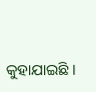କୁହାଯାଇଛି ।